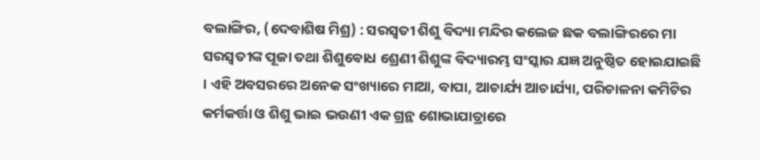ବଲାଙ୍ଗିର, (ଦେବାଶିଷ ମିଶ୍ର) : ସରସ୍ଵତୀ ଶିଶୁ ବିଦ୍ୟା ମନ୍ଦିର କଲେଜ ଛକ ବଲାଙ୍ଗିରରେ ମା ସରସ୍ୱତୀଙ୍କ ପୂଜା ତଥା ଶିଶୁଵୋଧ ଶ୍ରେଣୀ ଶିଶୁଙ୍କ ବିଦ୍ୟାରମ୍ଭ ସଂସ୍କାର ଯଜ୍ଞ ଅନୁଷ୍ଠିତ ହୋଇଯାଇଛି । ଏହି ଅବସରରେ ଅନେକ ସଂଖ୍ୟାରେ ମାଆ, ବାପା, ଆଚାର୍ଯ୍ୟ ଆଚାର୍ଯ୍ୟା, ପରିଚାଳନା କମିଟିର କର୍ମକର୍ତ୍ତା ଓ ଶିଶୁ ଭାଇ ଭଉଣୀ ଏକ ଗ୍ରନ୍ଥ ଶୋଭାଯାତ୍ରାରେ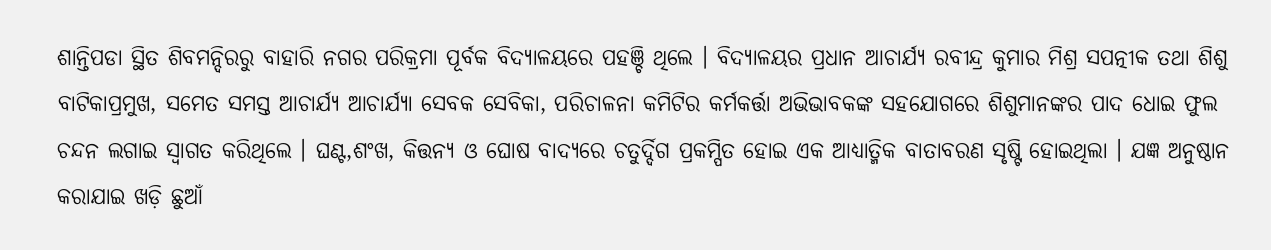ଶାନ୍ତିପଡା ସ୍ଥିତ ଶିବମନ୍ଦିରରୁ ବାହାରି ନଗର ପରିକ୍ରମା ପୂର୍ବକ ବିଦ୍ୟାଳୟରେ ପହଞ୍ଚି ଥିଲେ । ବିଦ୍ୟାଳୟର ପ୍ରଧାନ ଆଚାର୍ଯ୍ୟ ରବୀନ୍ଦ୍ର କୁମାର ମିଶ୍ର ସପତ୍ନୀକ ତଥା ଶିଶୁ ବାଟିକାପ୍ରମୁଖ, ସମେତ ସମସ୍ତ ଆଚାର୍ଯ୍ୟ ଆଚାର୍ଯ୍ୟା ସେବକ ସେବିକା, ପରିଚାଳନା କମିଟିର କର୍ମକର୍ତ୍ତା ଅଭିଭାବକଙ୍କ ସହଯୋଗରେ ଶିଶୁମାନଙ୍କର ପାଦ ଧୋଇ ଫୁଲ ଚନ୍ଦନ ଲଗାଇ ସ୍ୱାଗତ କରିଥିଲେ । ଘଣ୍ଟ,ଶଂଖ, କିତ୍ତନ୍ୟ ଓ ଘୋଷ ବାଦ୍ୟରେ ଚତୁର୍ଦ୍ଦିଗ ପ୍ରକମ୍ପିତ ହୋଇ ଏକ ଆଧ୍ୟାତ୍ମିକ ବାତାବରଣ ସୃଷ୍ଟି ହୋଇଥିଲା । ଯଜ୍ଞ ଅନୁଷ୍ଠାନ କରାଯାଇ ଖଡ଼ି ଛୁଆଁ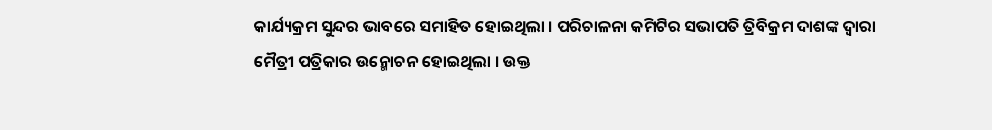କାର୍ଯ୍ୟକ୍ରମ ସୁନ୍ଦର ଭାବରେ ସମାହିତ ହୋଇଥିଲା । ପରିଚାଳନା କମିଟିର ସଭାପତି ତ୍ରିବିକ୍ରମ ଦାଶଙ୍କ ଦ୍ୱାରା ମୈତ୍ରୀ ପତ୍ରିକାର ଉନ୍ମୋଚନ ହୋଇଥିଲା । ଉକ୍ତ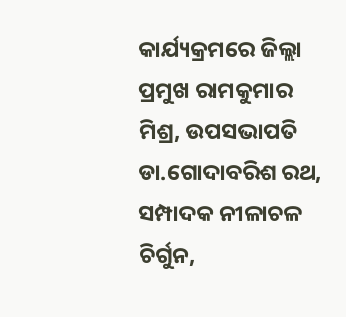କାର୍ଯ୍ୟକ୍ରମରେ ଜିଲ୍ଲା ପ୍ରମୁଖ ରାମକୁମାର ମିଶ୍ର, ଉପସଭାପତି ଡା.ଗୋଦାବରିଶ ରଥ, ସମ୍ପାଦକ ନୀଳାଚଳ ଚିର୍ଗୁନ,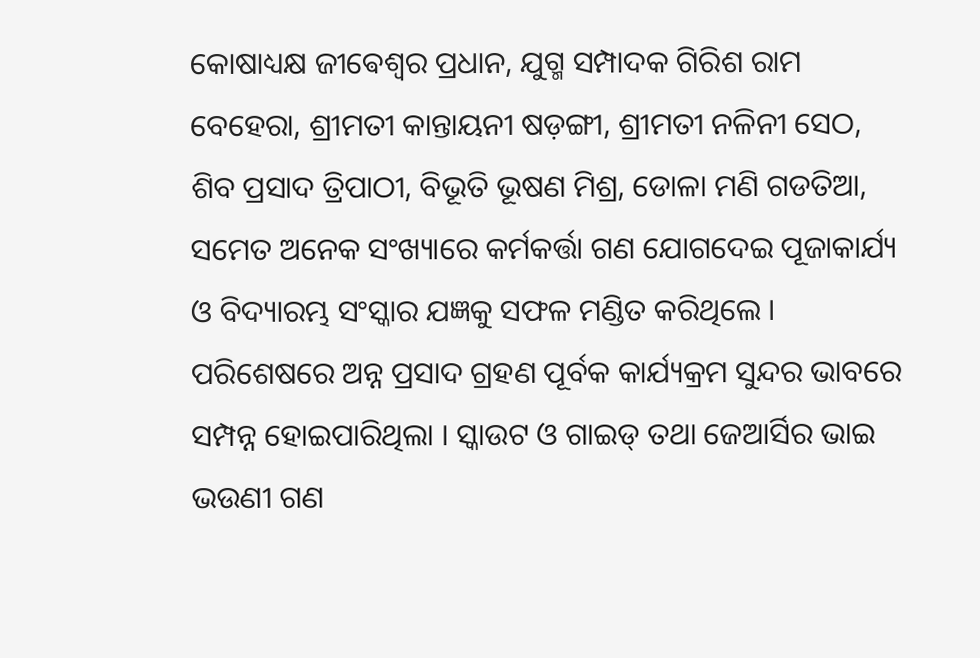କୋଷାଧ୍ୟକ୍ଷ ଜୀଵେଶ୍ୱର ପ୍ରଧାନ, ଯୁଗ୍ମ ସମ୍ପାଦକ ଗିରିଶ ରାମ ବେହେରା, ଶ୍ରୀମତୀ କାନ୍ତାୟନୀ ଷଡ଼ଙ୍ଗୀ, ଶ୍ରୀମତୀ ନଳିନୀ ସେଠ, ଶିବ ପ୍ରସାଦ ତ୍ରିପାଠୀ, ବିଭୂତି ଭୂଷଣ ମିଶ୍ର, ଡୋଳା ମଣି ଗଡତିଆ, ସମେତ ଅନେକ ସଂଖ୍ୟାରେ କର୍ମକର୍ତ୍ତା ଗଣ ଯୋଗଦେଇ ପୂଜାକାର୍ଯ୍ୟ ଓ ବିଦ୍ୟାରମ୍ଭ ସଂସ୍କାର ଯଜ୍ଞକୁ ସଫଳ ମଣ୍ଡିତ କରିଥିଲେ । ପରିଶେଷରେ ଅନ୍ନ ପ୍ରସାଦ ଗ୍ରହଣ ପୂର୍ବକ କାର୍ଯ୍ୟକ୍ରମ ସୁନ୍ଦର ଭାବରେ ସମ୍ପନ୍ନ ହୋଇପାରିଥିଲା । ସ୍କାଉଟ ଓ ଗାଇଡ୍ ତଥା ଜେଆର୍ସିର ଭାଇ ଭଉଣୀ ଗଣ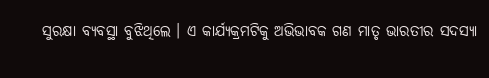ସୁରକ୍ଷା ବ୍ୟବସ୍ଥା ବୁଝିଥିଲେ । ଏ କାର୍ଯ୍ୟକ୍ରମଟିକୁ ଅଭିଭାବକ ଗଣ ମାତୃ ଭାରତୀର ସଦସ୍ୟା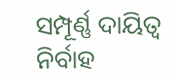ସମ୍ପୂର୍ଣ୍ଣ ଦାୟିତ୍ଵ ନିର୍ବାହ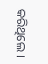କରିଥିଲେ ।